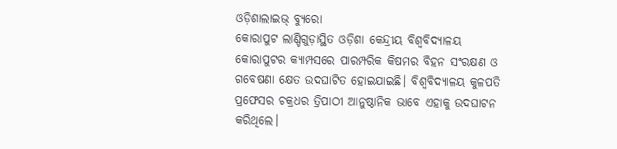ଓଡ଼ିଶାଲାଇଭ୍ ବ୍ୟୁରୋ
କୋରାପୁଟ ଲାଣ୍ଡିଗୁଡ଼ାସ୍ଥିତ ଓଡ଼ିଶା କେନ୍ଦ୍ରୀୟ ବିଶ୍ୱବିଦ୍ୟାଳୟ କୋରାପୁଟର କ୍ୟାମ୍ପସରେ ପାରମ୍ପରିକ କିଷମର ବିହନ ସଂରକ୍ଷଣ ଓ ଗବେଷଣା କ୍ଷେତ ଉଦଘାଟିତ ହୋଇଯାଇଛି। ବିଶ୍ୱବିଦ୍ୟାଳୟ କୁଳପତି ପ୍ରଫେସର ଚକ୍ରଧର ତ୍ରିପାଠୀ ଆନୁଷ୍ଠାନିକ ଭାବେ ଏହାକୁ ଉଦଘାଟନ କରିଥିଲେ।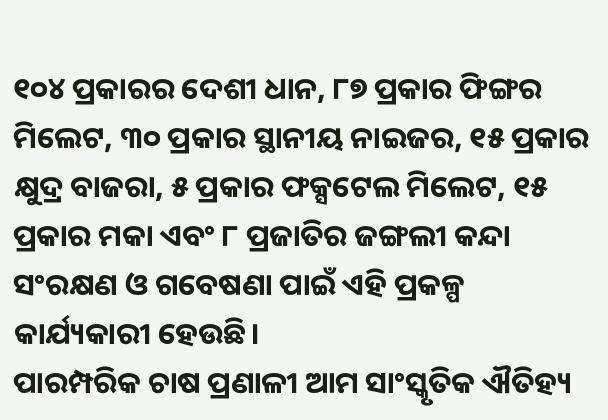୧୦୪ ପ୍ରକାରର ଦେଶୀ ଧାନ, ୮୭ ପ୍ରକାର ଫିଙ୍ଗର ମିଲେଟ, ୩୦ ପ୍ରକାର ସ୍ଥାନୀୟ ନାଇଜର, ୧୫ ପ୍ରକାର କ୍ଷୁଦ୍ର ବାଜରା, ୫ ପ୍ରକାର ଫକ୍ସଟେଲ ମିଲେଟ, ୧୫ ପ୍ରକାର ମକା ଏବଂ ୮ ପ୍ରଜାତିର ଜଙ୍ଗଲୀ କନ୍ଦା ସଂରକ୍ଷଣ ଓ ଗବେଷଣା ପାଇଁ ଏହି ପ୍ରକଳ୍ପ କାର୍ଯ୍ୟକାରୀ ହେଉଛି।
ପାରମ୍ପରିକ ଚାଷ ପ୍ରଣାଳୀ ଆମ ସାଂସ୍କୃତିକ ଐତିହ୍ୟ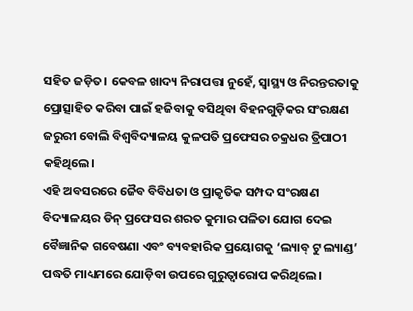ସହିତ ଜଡ଼ିତ। କେବଳ ଖାଦ୍ୟ ନିରାପତ୍ତା ନୁହେଁ, ସ୍ୱାସ୍ଥ୍ୟ ଓ ନିରନ୍ତରତାକୁ ପ୍ରୋତ୍ସାହିତ କରିବା ପାଇଁ ହଜିବାକୁ ବସିଥିବା ବିହନଗୁଡ଼ିକର ସଂରକ୍ଷଣ ଜରୁରୀ ବୋଲି ବିଶ୍ୱବିଦ୍ୟାଳୟ କୁଳପତି ପ୍ରଫେସର ଚକ୍ରଧର ତ୍ରିପାଠୀ କହିଥିଲେ।
ଏହି ଅବସରରେ ଜୈବ ବିବିଧତା ଓ ପ୍ରାକୃତିକ ସମ୍ପଦ ସଂରକ୍ଷଣ ବିଦ୍ୟାଳୟର ଡିନ୍ ପ୍ରଫେସର ଶରତ କୁମାର ପଳିତା ଯୋଗ ଦେଇ ବୈଜ୍ଞାନିକ ଗବେଷଣା ଏବଂ ବ୍ୟବହାରିକ ପ୍ରୟୋଗକୁ ‘ଲ୍ୟାବ୍ ଟୁ ଲ୍ୟାଣ୍ଡ’ ପଦ୍ଧତି ମାଧ୍ୟମରେ ଯୋଡ଼ିବା ଉପରେ ଗୁରୁତ୍ୱାରୋପ କରିଥିଲେ।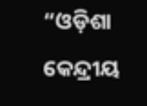“ଓଡ଼ିଶା କେନ୍ଦ୍ରୀୟ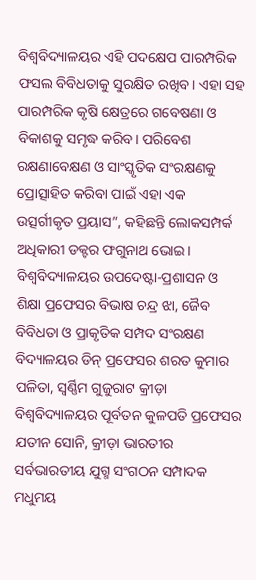ବିଶ୍ୱବିଦ୍ୟାଳୟର ଏହି ପଦକ୍ଷେପ ପାରମ୍ପରିକ ଫସଲ ବିବିଧତାକୁ ସୁରକ୍ଷିତ ରଖିବ। ଏହା ସହ ପାରମ୍ପରିକ କୃଷି କ୍ଷେତ୍ରରେ ଗବେଷଣା ଓ ବିକାଶକୁ ସମୃଦ୍ଧ କରିବ। ପରିବେଶ ରକ୍ଷଣାବେକ୍ଷଣ ଓ ସାଂସ୍କୃତିକ ସଂରକ୍ଷଣକୁ ପ୍ରୋତ୍ସାହିତ କରିବା ପାଇଁ ଏହା ଏକ ଉତ୍ସର୍ଗୀକୃତ ପ୍ରୟାସ”, କହିଛନ୍ତି ଲୋକସମ୍ପର୍କ ଅଧିକାରୀ ଡକ୍ଟର ଫଗୁନାଥ ଭୋଇ।
ବିଶ୍ୱବିଦ୍ୟାଳୟର ଉପଦେଷ୍ଟା-ପ୍ରଶାସନ ଓ ଶିକ୍ଷା ପ୍ରଫେସର ବିଭାଷ ଚନ୍ଦ୍ର ଝା, ଜୈବ ବିବିଧତା ଓ ପ୍ରାକୃତିକ ସମ୍ପଦ ସଂରକ୍ଷଣ ବିଦ୍ୟାଳୟର ଡିନ୍ ପ୍ରଫେସର ଶରତ କୁମାର ପଳିତା, ସ୍ୱର୍ଣ୍ଣିମ ଗୁଜୁରାଟ କ୍ରୀଡ଼ା ବିଶ୍ୱବିଦ୍ୟାଳୟର ପୂର୍ବତନ କୁଳପତି ପ୍ରଫେସର ଯତୀନ ସୋନି, କ୍ରୀଡ଼ା ଭାରତୀର ସର୍ବଭାରତୀୟ ଯୁଗ୍ମ ସଂଗଠନ ସମ୍ପାଦକ ମଧୁମୟ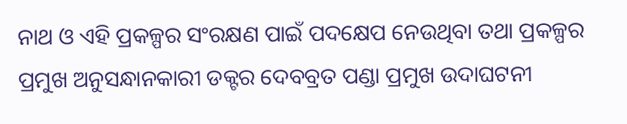ନାଥ ଓ ଏହି ପ୍ରକଳ୍ପର ସଂରକ୍ଷଣ ପାଇଁ ପଦକ୍ଷେପ ନେଉଥିବା ତଥା ପ୍ରକଳ୍ପର ପ୍ରମୁଖ ଅନୁସନ୍ଧାନକାରୀ ଡକ୍ଟର ଦେବବ୍ରତ ପଣ୍ଡା ପ୍ରମୁଖ ଉଦାଘଟନୀ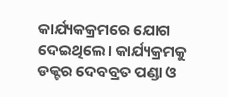କାର୍ଯ୍ୟକକ୍ରମରେ ଯୋଗ ଦେଇଥିଲେ। କାର୍ଯ୍ୟକ୍ରମକୁ ଡକ୍ଟର ଦେବବ୍ରତ ପଣ୍ଡା ଓ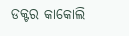ଡକ୍ଟର କାକୋଲି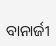ବାନାର୍ଜୀ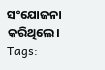ସଂଯୋଜନା କରିଥିଲେ।
Tags: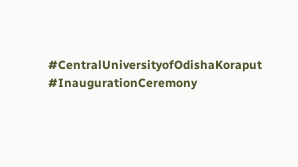#CentralUniversityofOdishaKoraput #InaugurationCeremony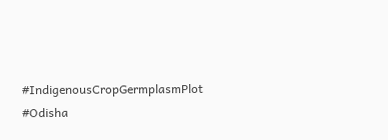#IndigenousCropGermplasmPlot #Odisha